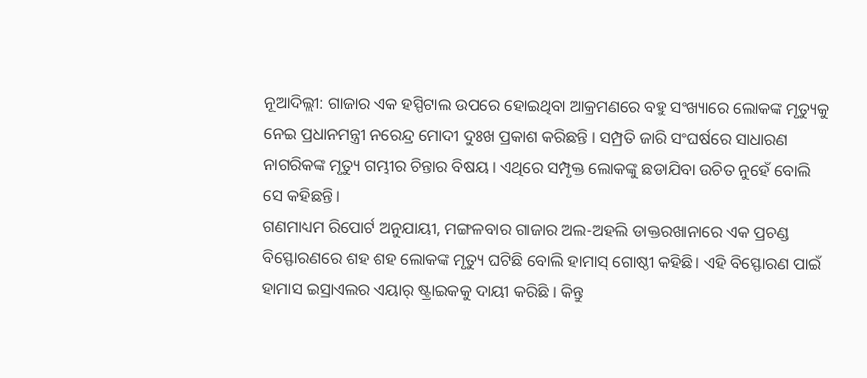ନୂଆଦିଲ୍ଲୀ: ଗାଜାର ଏକ ହସ୍ପିଟାଲ ଉପରେ ହୋଇଥିବା ଆକ୍ରମଣରେ ବହୁ ସଂଖ୍ୟାରେ ଲୋକଙ୍କ ମୃତ୍ୟୁକୁ ନେଇ ପ୍ରଧାନମନ୍ତ୍ରୀ ନରେନ୍ଦ୍ର ମୋଦୀ ଦୁଃଖ ପ୍ରକାଶ କରିଛନ୍ତି । ସମ୍ପ୍ରତି ଜାରି ସଂଘର୍ଷରେ ସାଧାରଣ ନାଗରିକଙ୍କ ମୃତ୍ୟୁ ଗମ୍ଭୀର ଚିନ୍ତାର ବିଷୟ । ଏଥିରେ ସମ୍ପୃକ୍ତ ଲୋକଙ୍କୁ ଛଡାଯିବା ଉଚିତ ନୁହେଁ ବୋଲି ସେ କହିଛନ୍ତି।
ଗଣମାଧ୍ୟମ ରିପୋର୍ଟ ଅନୁଯାୟୀ, ମଙ୍ଗଳବାର ଗାଜାର ଅଲ-ଅହଲି ଡାକ୍ତରଖାନାରେ ଏକ ପ୍ରଚଣ୍ଡ ବିସ୍ଫୋରଣରେ ଶହ ଶହ ଲୋକଙ୍କ ମୃତ୍ୟୁ ଘଟିଛି ବୋଲି ହାମାସ୍ ଗୋଷ୍ଠୀ କହିଛି। ଏହି ବିସ୍ଫୋରଣ ପାଇଁ ହାମାସ ଇସ୍ରାଏଲର ଏୟାର୍ ଷ୍ଟ୍ରାଇକକୁ ଦାୟୀ କରିଛି । କିନ୍ତୁ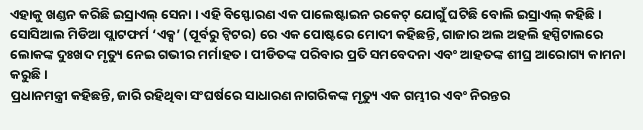ଏହାକୁ ଖଣ୍ଡନ କରିଛି ଇସ୍ରାଏଲ୍ ସେନା । ଏହି ବିସ୍ଫୋରଣ ଏକ ପାଲେଷ୍ଟାଇନ ରକେଟ୍ ଯୋଗୁଁ ଘଟିଛି ବୋଲି ଇସ୍ରାଏଲ୍ କହିଛି ।
ସୋସିଆଲ ମିଡିଆ ପ୍ଲାଟଫର୍ମ ‘ଏକ୍ସ’ (ପୂର୍ବରୁ ଟ୍ୱିଟର) ରେ ଏକ ପୋଷ୍ଟରେ ମୋଦୀ କହିଛନ୍ତି, ଗାଜାର ଅଲ ଅହଲି ହସ୍ପିଟାଲରେ ଲୋକଙ୍କ ଦୁଃଖଦ ମୃତ୍ୟୁ ନେଇ ଗଭୀର ମର୍ମାହତ । ପୀଡିତଙ୍କ ପରିବାର ପ୍ରତି ସମବେଦନା ଏବଂ ଆହତଙ୍କ ଶୀଘ୍ର ଆରୋଗ୍ୟ କାମନା କରୁଛି।
ପ୍ରଧାନମନ୍ତ୍ରୀ କହିଛନ୍ତି, ଜାରି ରହିଥିବା ସଂଘର୍ଷରେ ସାଧାରଣ ନାଗରିକଙ୍କ ମୃତ୍ୟୁ ଏକ ଗମ୍ଭୀର ଏବଂ ନିରନ୍ତର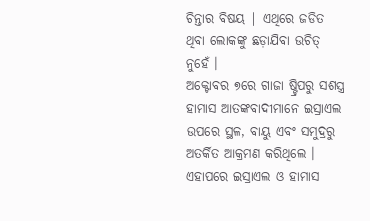ଚିନ୍ତାର ବିଷୟ | ଏଥିରେ ଜଡିତ ଥିବା ଲୋକଙ୍କୁ ଛଡ଼ାଯିବା ଉଚିତ୍ ନୁହେଁ ।
ଅକ୍ଟୋବର ୭ରେ ଗାଜା ଷ୍ଟ୍ରିପରୁ ସଶସ୍ତ୍ର ହାମାସ ଆତଙ୍କବାଦୀମାନେ ଇସ୍ରାଏଲ ଉପରେ ସ୍ଥଳ, ବାୟୁ ଏବଂ ସମୁଦ୍ରରୁ ଅତର୍କିତ ଆକ୍ରମଣ କରିଥିଲେ । ଏହାପରେ ଇସ୍ରାଏଲ ଓ ହାମାସ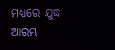ମଧ୍ୟରେ ଯୁଦ୍ଧ ଆରମ୍ଭ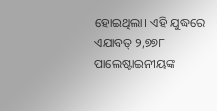ହୋଇଥିଲା। ଏହି ଯୁଦ୍ଧରେ ଏଯାବତ୍ ୨,୭୭୮ ପାଲେଷ୍ଟାଇନୀୟଙ୍କ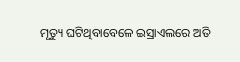ମୃତ୍ୟୁ ଘଟିଥିବାବେଳେ ଇସ୍ରାଏଲରେ ଅତି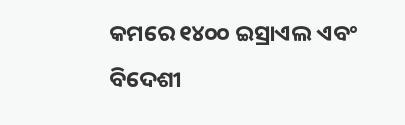କମରେ ୧୪୦୦ ଇସ୍ରାଏଲ ଏବଂ ବିଦେଶୀ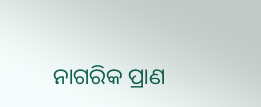ନାଗରିକ ପ୍ରାଣ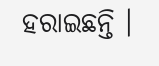ହରାଇଛନ୍ତି ।